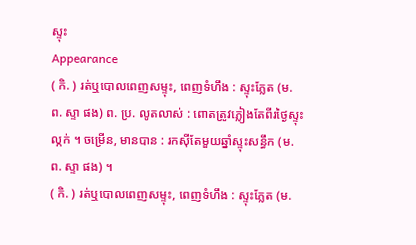ស្ទុះ
Appearance
( កិ. ) រត់ឬបោលពេញសម្ទុះ, ពេញទំហឹង : ស្ទុះភ្លែត (ម. ព. ស្ទា ផង) ព. ប្រ. លូតលាស់ : ពោតត្រូវភ្លៀងតែពីរថ្ងៃស្ទុះល្កក់ ។ ចម្រើន, មានបាន : រកស៊ីតែមួយឆ្នាំស្ទុះសន្ធឹក (ម. ព. ស្ទា ផង) ។
( កិ. ) រត់ឬបោលពេញសម្ទុះ, ពេញទំហឹង : ស្ទុះភ្លែត (ម.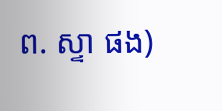ព. ស្ទា ផង)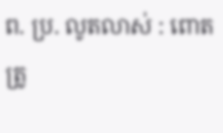ព. ប្រ. លូតលាស់ : ពោតត្រូ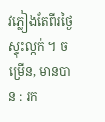វភ្លៀងតែពីរថ្ងៃស្ទុះល្កក់ ។ ចម្រើន, មានបាន : រក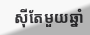ស៊ីតែមួយឆ្នាំ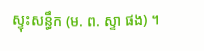ស្ទុះសន្ធឹក (ម. ព. ស្ទា ផង) ។